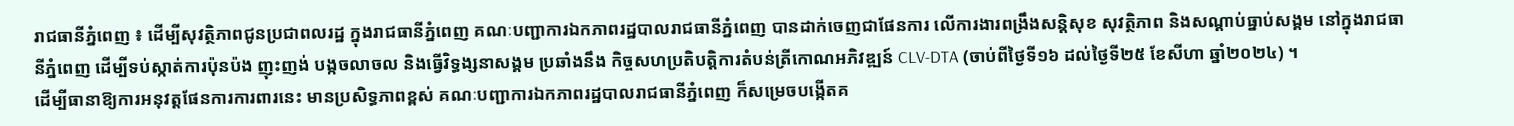រាជធានីភ្នំពេញ ៖ ដើម្បីសុវត្ថិភាពជូនប្រជាពលរដ្ឋ ក្នុងរាជធានីភ្នំពេញ គណៈបញ្ជាការឯកភាពរដ្ឋបាលរាជធានីភ្នំពេញ បានដាក់ចេញជាផែនការ លើការងារពង្រឹងសន្តិសុខ សុវត្ថិភាព និងសណ្តាប់ធ្នាប់សង្គម នៅក្នុងរាជធានីភ្នំពេញ ដើម្បីទប់ស្កាត់ការប៉ុនប៉ង ញុះញង់ បង្កចលាចល និងធ្វើវិទ្ធង្សនាសង្គម ប្រឆាំងនឹង កិច្ចសហប្រតិបត្តិការតំបន់ត្រីកោណអភិវឌ្ឍន៍ CLV-DTA (ចាប់ពីថ្ងៃទី១៦ ដល់ថ្ងៃទី២៥ ខែសីហា ឆ្នាំ២០២៤) ។
ដើម្បីធានាឱ្យការអនុវត្តផែនការការពារនេះ មានប្រសិទ្ធភាពខ្ពស់ គណៈបញ្ជាការឯកភាពរដ្ឋបាលរាជធានីភ្នំពេញ ក៏សម្រេចបង្កើតគ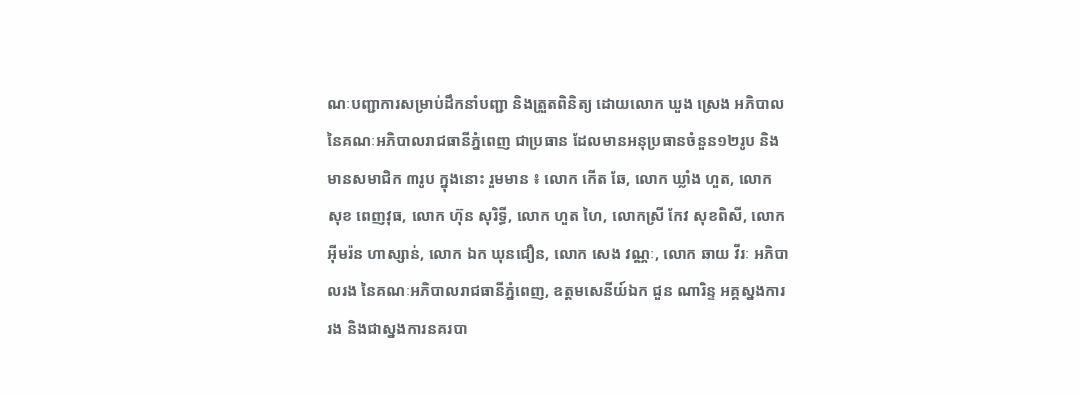ណៈបញ្ជាការសម្រាប់ដឹកនាំបញ្ជា និងត្រួតពិនិត្យ ដោយលោក ឃួង ស្រេង អភិបាល នៃគណៈអភិបាលរាជធានីភ្នំពេញ ជាប្រធាន ដែលមានអនុប្រធានចំនួន១២រូប និងមានសមាជិក ៣រូប ក្នុងនោះ រួមមាន ៖ លោក កើត ឆែ, លោក ឃ្លាំង ហួត, លោក សុខ ពេញវុធ, លោក ហ៊ុន សុរិទ្ធី, លោក ហួត ហៃ, លោកស្រី កែវ សុខពិសី, លោក អ៊ីមរ៉ន ហាស្សាន់, លោក ឯក ឃុនជឿន, លោក សេង វណ្ណៈ, លោក ឆាយ វីរៈ អភិបាលរង នៃគណៈអភិបាលរាជធានីភ្នំពេញ, ឧត្តមសេនីយ៍ឯក ជួន ណារិន្ទ អគ្គស្នងការរង និងជាស្នងការនគរបា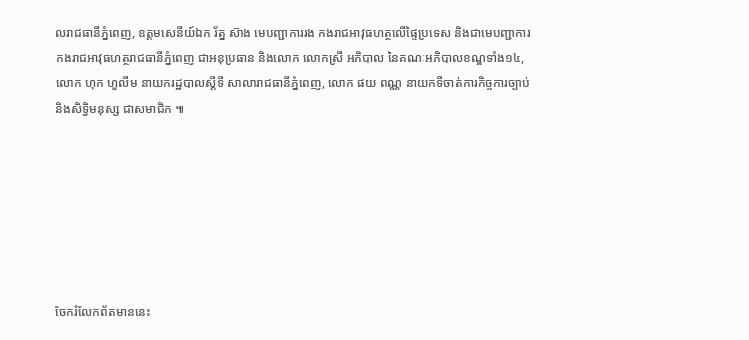លរាជធានីភ្នំពេញ, ឧត្តមសេនីយ៍ឯក រ័ត្ន ស៊ាង មេបញ្ជាការរង កងរាជអាវុធហត្ថលើផ្ទៃប្រទេស និងជាមេបញ្ជាការកងរាជអាវុធហត្ថរាជធានីភ្នំពេញ ជាអនុប្រធាន និងលោក លោកស្រី អភិបាល នៃគណៈអភិបាលខណ្ឌទាំង១៤, លោក ហុក ហួលីម នាយករដ្ឋបាលស្តីទី សាលារាជធានីភ្នំពេញ, លោក ផយ ពណ្ណ នាយកទីចាត់ការកិច្ចការច្បាប់ និងសិទ្ធិមនុស្ស ជាសមាជិក ៕







ចែករំលែកព័តមាននេះ